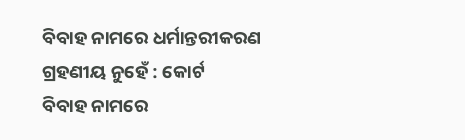ବିବାହ ନାମରେ ଧର୍ମାନ୍ତରୀକରଣ ଗ୍ରହଣୀୟ ନୁହେଁ : କୋର୍ଟ
ବିବାହ ନାମରେ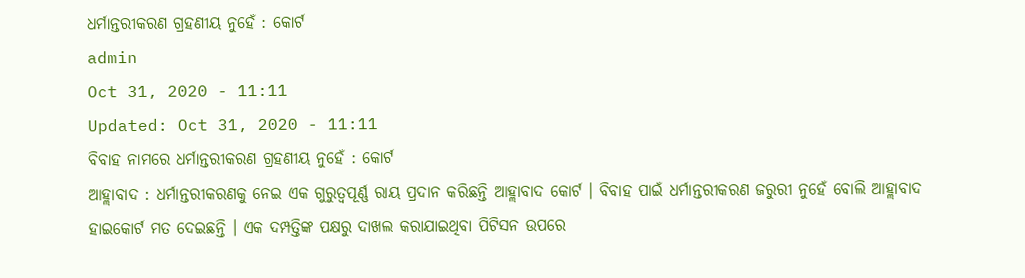ଧର୍ମାନ୍ତରୀକରଣ ଗ୍ରହଣୀୟ ନୁହେଁ : କୋର୍ଟ
admin
Oct 31, 2020 - 11:11
Updated: Oct 31, 2020 - 11:11
ବିବାହ ନାମରେ ଧର୍ମାନ୍ତରୀକରଣ ଗ୍ରହଣୀୟ ନୁହେଁ : କୋର୍ଟ
ଆହ୍ଲାବାଦ : ଧର୍ମାନ୍ତରୀକରଣକୁ ନେଇ ଏକ ଗୁରୁତ୍ୱପୂର୍ଣ୍ଣ ରାୟ ପ୍ରଦାନ କରିଛନ୍ତି ଆହ୍ଲାବାଦ କୋର୍ଟ । ବିବାହ ପାଇଁ ଧର୍ମାନ୍ତରୀକରଣ ଜରୁରୀ ନୁହେଁ ବୋଲି ଆହ୍ଲାବାଦ ହାଇକୋର୍ଟ ମତ ଦେଇଛନ୍ତି । ଏକ ଦମ୍ପତ୍ତିଙ୍କ ପକ୍ଷରୁ ଦାଖଲ କରାଯାଇଥିବା ପିଟିସନ ଉପରେ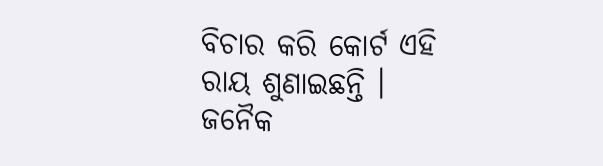ବିଚାର କରି କୋର୍ଟ ଏହି ରାୟ ଶୁଣାଇଛନ୍ତି । ଜନୈକ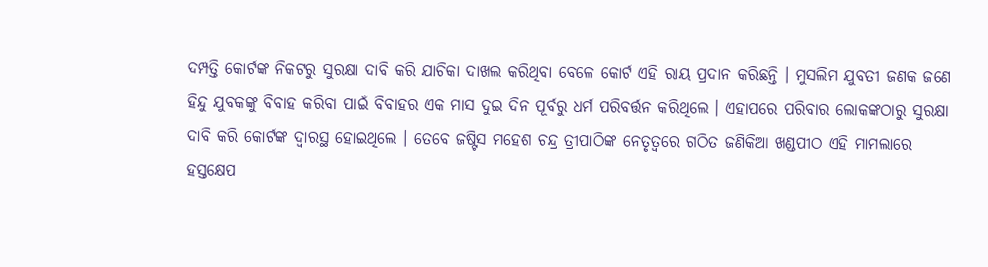ଦମ୍ପତ୍ତି କୋର୍ଟଙ୍କ ନିକଟରୁ ସୁରକ୍ଷା ଦାବି କରି ଯାଚିକା ଦାଖଲ କରିଥିବା ବେଳେ କୋର୍ଟ ଏହି ରାୟ ପ୍ରଦାନ କରିଛନ୍ତି । ମୁସଲିମ ଯୁବତୀ ଜଣକ ଜଣେ ହିନ୍ଦୁ ଯୁବକଙ୍କୁ ବିବାହ କରିବା ପାଇଁ ବିବାହର ଏକ ମାସ ଦୁଇ ଦିନ ପୂର୍ବରୁ ଧର୍ମ ପରିବର୍ତ୍ତନ କରିଥିଲେ । ଏହାପରେ ପରିବାର ଲୋକଙ୍କଠାରୁ ସୁରକ୍ଷା ଦାବି କରି କୋର୍ଟଙ୍କ ଦ୍ୱାରସ୍ଥ ହୋଇଥିଲେ । ତେବେ ଜଷ୍ଟିସ ମହେଶ ଚନ୍ଦ୍ର ତ୍ରୀପାଠିଙ୍କ ନେତୃତ୍ୱରେ ଗଠିତ ଜଣିକିଆ ଖଣ୍ଡପୀଠ ଏହି ମାମଲାରେ ହସ୍ତକ୍ଷେପ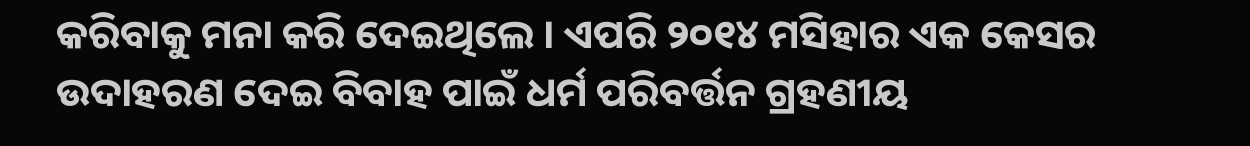କରିବାକୁ ମନା କରି ଦେଇଥିଲେ । ଏପରି ୨୦୧୪ ମସିହାର ଏକ କେସର ଉଦାହରଣ ଦେଇ ବିବାହ ପାଇଁ ଧର୍ମ ପରିବର୍ତ୍ତନ ଗ୍ରହଣୀୟ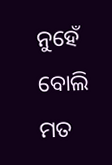ନୁହେଁ ବୋଲି ମତ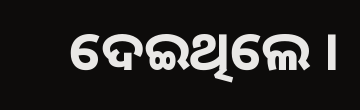ଦେଇଥିଲେ ।